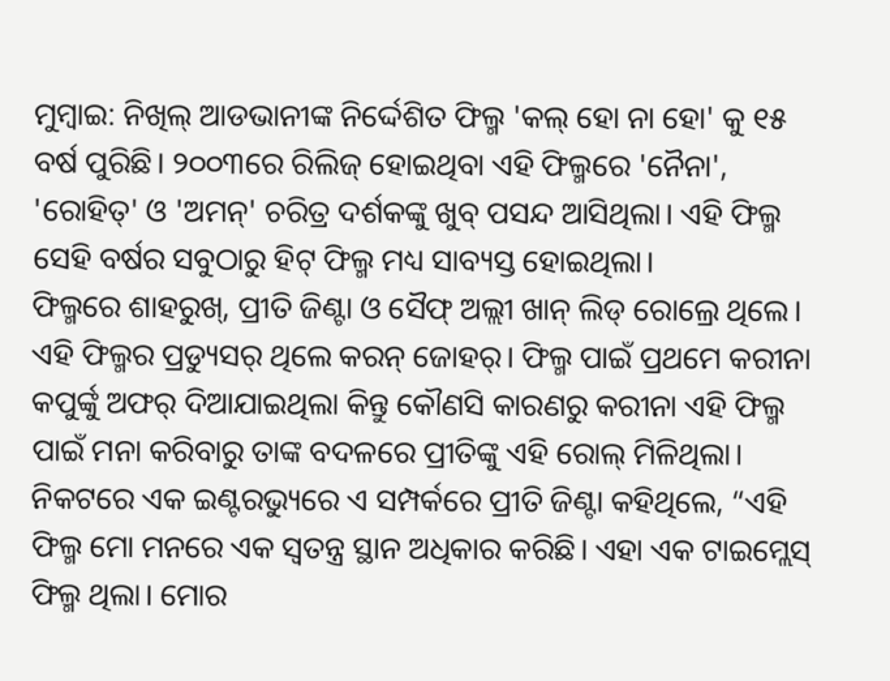ମୁମ୍ୱାଇ: ନିଖିଲ୍ ଆଡଭାନୀଙ୍କ ନିର୍ଦ୍ଦେଶିତ ଫିଲ୍ମ 'କଲ୍ ହୋ ନା ହୋ' କୁ ୧୫ ବର୍ଷ ପୁରିଛି। ୨୦୦୩ରେ ରିଲିଜ୍ ହୋଇଥିବା ଏହି ଫିଲ୍ମରେ 'ନୈନା', 'ରୋହିତ୍' ଓ 'ଅମନ୍' ଚରିତ୍ର ଦର୍ଶକଙ୍କୁ ଖୁବ୍ ପସନ୍ଦ ଆସିଥିଲା। ଏହି ଫିଲ୍ମ ସେହି ବର୍ଷର ସବୁଠାରୁ ହିଟ୍ ଫିଲ୍ମ ମଧ୍ୟ ସାବ୍ୟସ୍ତ ହୋଇଥିଲା।
ଫିଲ୍ମରେ ଶାହରୁଖ୍, ପ୍ରୀତି ଜିଣ୍ଟା ଓ ସୈଫ୍ ଅଲ୍ଲୀ ଖାନ୍ ଲିଡ୍ ରୋଲ୍ରେ ଥିଲେ।
ଏହି ଫିଲ୍ମର ପ୍ରଡ୍ୟୁସର୍ ଥିଲେ କରନ୍ ଜୋହର୍। ଫିଲ୍ମ ପାଇଁ ପ୍ରଥମେ କରୀନା କପୁର୍ଙ୍କୁ ଅଫର୍ ଦିଆଯାଇଥିଲା କିନ୍ତୁ କୌଣସି କାରଣରୁ କରୀନା ଏହି ଫିଲ୍ମ ପାଇଁ ମନା କରିବାରୁ ତାଙ୍କ ବଦଳରେ ପ୍ରୀତିଙ୍କୁ ଏହି ରୋଲ୍ ମିଳିଥିଲା।
ନିକଟରେ ଏକ ଇଣ୍ଟରଭ୍ୟୁରେ ଏ ସମ୍ପର୍କରେ ପ୍ରୀତି ଜିଣ୍ଟା କହିଥିଲେ, “ଏହି ଫିଲ୍ମ ମୋ ମନରେ ଏକ ସ୍ୱତନ୍ତ୍ର ସ୍ଥାନ ଅଧିକାର କରିଛି। ଏହା ଏକ ଟାଇମ୍ଲେସ୍ ଫିଲ୍ମ ଥିଲା। ମୋର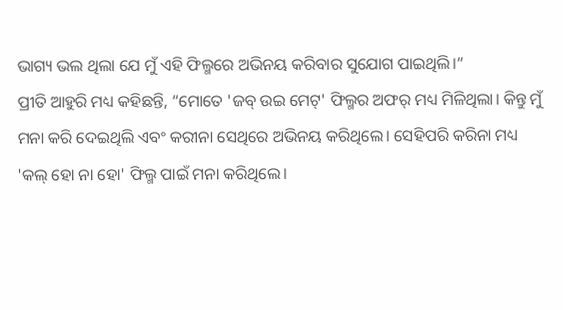ଭାଗ୍ୟ ଭଲ ଥିଲା ଯେ ମୁଁ ଏହି ଫିଲ୍ମରେ ଅଭିନୟ କରିବାର ସୁଯୋଗ ପାଇଥିଲି।“
ପ୍ରୀତି ଆହୁରି ମଧ୍ୟ କହିଛନ୍ତି, “ମୋତେ 'ଜବ୍ ଉଇ ମେଟ୍' ଫିଲ୍ମର ଅଫର୍ ମଧ୍ୟ ମିଳିଥିଲା। କିନ୍ତୁ ମୁଁ ମନା କରି ଦେଇଥିଲି ଏବଂ କରୀନା ସେଥିରେ ଅଭିନୟ କରିଥିଲେ। ସେହିପରି କରିନା ମଧ୍ୟ 'କଲ୍ ହୋ ନା ହୋ' ଫିଲ୍ମ ପାଇଁ ମନା କରିଥିଲେ।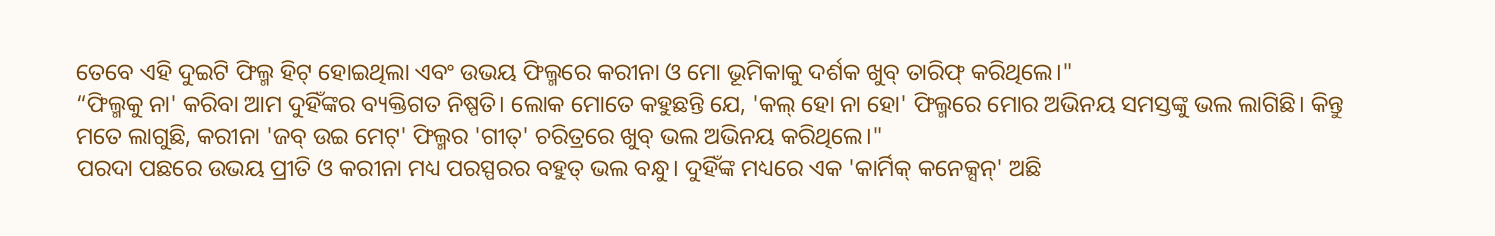ତେବେ ଏହି ଦୁଇଟି ଫିଲ୍ମ ହିଟ୍ ହୋଇଥିଲା ଏବଂ ଉଭୟ ଫିଲ୍ମରେ କରୀନା ଓ ମୋ ଭୂମିକାକୁ ଦର୍ଶକ ଖୁବ୍ ତାରିଫ୍ କରିଥିଲେ।"
“ଫିଲ୍ମକୁ ନା' କରିବା ଆମ ଦୁହିଁଙ୍କର ବ୍ୟକ୍ତିଗତ ନିଷ୍ପତି। ଲୋକ ମୋତେ କହୁଛନ୍ତି ଯେ, 'କଲ୍ ହୋ ନା ହୋ' ଫିଲ୍ମରେ ମୋର ଅଭିନୟ ସମସ୍ତଙ୍କୁ ଭଲ ଲାଗିଛି। କିନ୍ତୁ ମତେ ଲାଗୁଛି, କରୀନା 'ଜବ୍ ଉଇ ମେଟ୍' ଫିଲ୍ମର 'ଗୀତ୍' ଚରିତ୍ରରେ ଖୁବ୍ ଭଲ ଅଭିନୟ କରିଥିଲେ।"
ପରଦା ପଛରେ ଉଭୟ ପ୍ରୀତି ଓ କରୀନା ମଧ୍ୟ ପରସ୍ପରର ବହୁତ୍ ଭଲ ବନ୍ଧୁ। ଦୁହିଁଙ୍କ ମଧ୍ୟରେ ଏକ 'କାର୍ମିକ୍ କନେକ୍ସନ୍' ଅଛି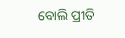ବୋଲି ପ୍ରୀତି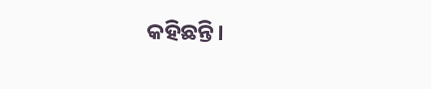କହିଛନ୍ତି।